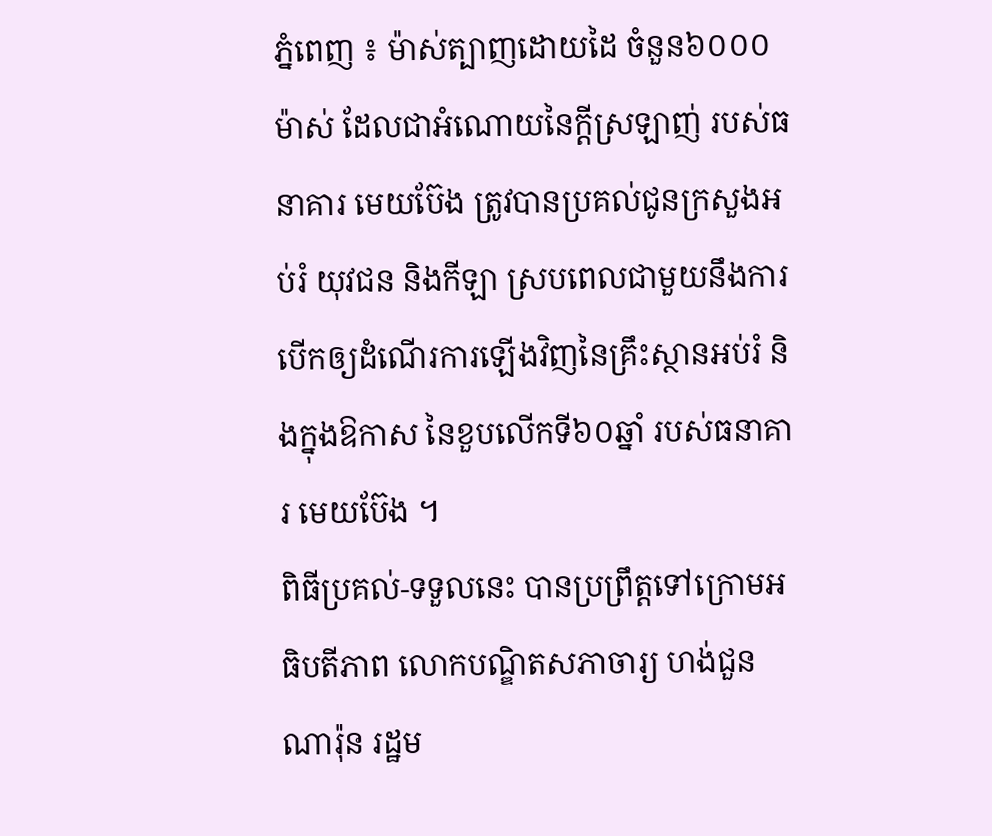ភ្នំពេញ ៖ ម៉ាស់ត្បាញដោយដៃ ចំនួន៦០០០ម៉ាស់ ដែលជាអំណោយនៃក្ដីស្រឡាញ់ របស់ធនាគារ មេយប៊ែង ត្រូវបានប្រគល់ជូនក្រសួងអប់រំ យុវជន និងកីឡា ស្របពេលជាមួយនឹងការបើកឲ្យដំណើរការឡើងវិញនៃគ្រឹះស្ថានអប់រំ និងក្នុងឱកាស នៃខួបលើកទី៦០ឆ្នាំ របស់ធនាគារ មេយប៊ែង ។
ពិធីប្រគល់-ទទួលនេះ បានប្រព្រឹត្តទៅក្រោមអធិបតីភាព លោកបណ្ឌិតសភាចារ្យ ហង់ជួន ណារ៉ុន រដ្ឋម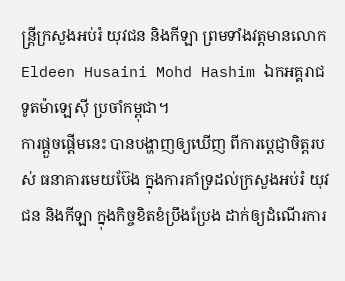ន្ត្រីក្រសួងអប់រំ យុវជន និងកីឡា ព្រមទាំងវត្តមានលោក Eldeen Husaini Mohd Hashim ឯកអគ្គរាជទូតម៉ាឡេស៊ី ប្រចាំកម្ពុជា។
ការផ្តួចផ្តើមនេះ បានបង្ហាញឲ្យឃើញ ពីការប្តេជ្ញាចិត្តរបស់ ធនាគារមេយប៊ែង ក្នុងការគាំទ្រដល់ក្រសួងអប់រំ យុវជន និងកីឡា ក្នុងកិច្ចខិតខំប្រឹងប្រែង ដាក់ឲ្យដំណើរការ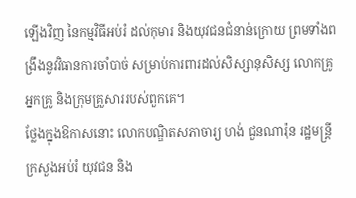ឡើងវិញ នៃកម្មវិធីអប់រំ ដល់កុមារ និងយុវជនជំនាន់ក្រោយ ព្រមទាំងពង្រឹងនូវវិធានការចាំបាច់ សម្រាប់ការពារដល់សិស្សានុសិស្ស លោកគ្រូ អ្នកគ្រូ និងក្រុមគ្រួសាររបស់ពួកគេ។
ថ្លែងក្នុងឱកាសនោះ លោកបណ្ឌិតសភាចារ្យ ហង់ ជួនណារ៉ុន រដ្ឋមន្ត្រីក្រសួងអប់រំ យុវជន និង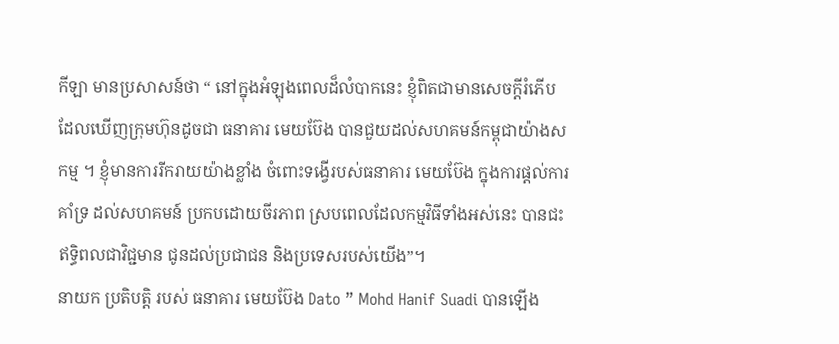កីឡា មានប្រសាសន៍ថា “ នៅក្នុងអំឡុងពេលដ៏លំបាកនេះ ខ្ញុំពិតជាមានសេចក្តីរំភើប ដែលឃើញក្រុមហ៊ុនដូចជា ធនាគារ មេយប៊ែង បានជួយដល់សហគមន៍កម្ពុជាយ៉ាងសកម្ម ។ ខ្ញុំមានការរីករាយយ៉ាងខ្លាំង ចំពោះទង្វើរបស់ធនាគារ មេយប៊ែង ក្នុងការផ្តល់ការគាំទ្រ ដល់សហគមន៍ ប្រកបដោយចីរភាព ស្របពេលដែលកម្មវិធីទាំងអស់នេះ បានជះឥទ្ធិពលជាវិជ្ជមាន ជូនដល់ប្រជាជន និងប្រទេសរបស់យើង”។
នាយក ប្រតិបត្តិ របស់ ធនាគារ មេយប៊ែង Dato ” Mohd Hanif Suadi បានឡើង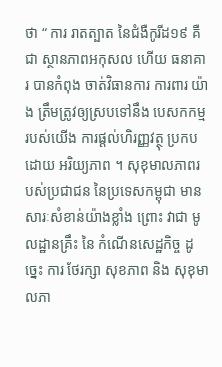ថា “ ការ រាតត្បាត នៃជំងឺកូរីដ១៩ គឺជា ស្ថានភាពអកុសល ហើយ ធនាគារ បានកំពុង ចាត់វិធានការ ការពារ យ៉ាង ត្រឹមត្រូវឲ្យស្របទៅនឹង បេសកកម្ម របស់យើង ការផ្តល់ហិរញ្ញវត្ថុ ប្រកបដោយ អរិយ្យភាព ។ សុខុមាលភាពរបស់ប្រជាជន នៃប្រទេសកម្ពុជា មានសារៈសំខាន់យ៉ាងខ្លាំង ព្រោះ វាជា មូលដ្ឋានគ្រឹះ នៃ កំណើនសេដ្ឋកិច្ច ដូច្នេះ ការ ថែរក្សា សុខភាព និង សុខុមាលភា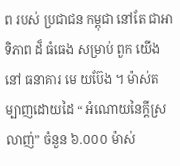ព របស់ ប្រជាជន កម្ពុជា នៅតែ ជាអាទិភាព ដ៏ ធំធេង សម្រាប់ ពួក យើង នៅ ធនាគារ មេ យប៊ែង ។ ម៉ាស់តម្បាញដោយដៃ “ អំណោយនៃក្តីស្រលាញ់” ចំនួន ៦.០០០ ម៉ាស់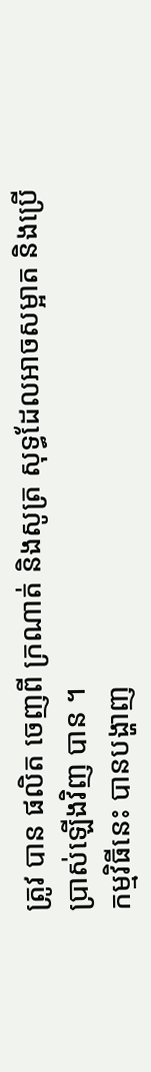ត្រូវ បាន ផលិត ចេញពី ក្រណាត់ និងសូត្រ សុទ្ធដែលអាចសម្អាត និងប្រើប្រាស់ឡើងវិញ បាន ។
កម្មវិធីនេះ បានបង្ហាញ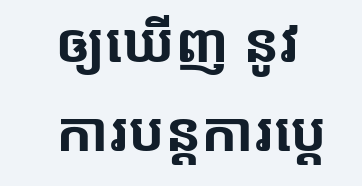ឲ្យឃើញ នូវការបន្តការប្តេ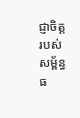ជ្ញាចិត្ត របស់សម្ព័ន្ធ ធ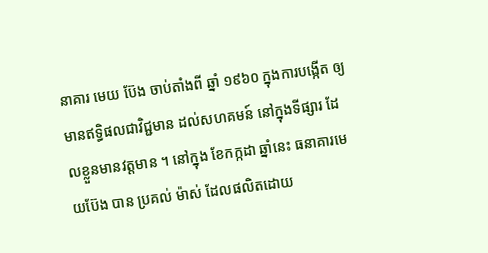នាគារ មេយ ប៊ែង ចាប់តាំងពី ឆ្នាំ ១៩៦០ ក្នុងការបង្កើត ឲ្យមានឥទ្ធិផលជាវិជ្ជមាន ដល់សហគមន៍ នៅក្នុងទីផ្សារ ដែលខ្លួនមានវត្តមាន ។ នៅក្នុង ខែកក្កដា ឆ្នាំនេះ ធនាគារមេយប៊ែង បាន ប្រគល់ ម៉ាស់ ដែលផលិតដោយ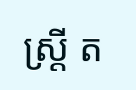ស្ត្រី ត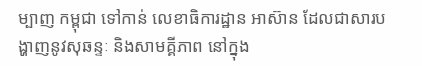ម្បាញ កម្ពុជា ទៅកាន់ លេខាធិការដ្ឋាន អាស៊ាន ដែលជាសារបង្ហាញនូវសុឆន្ទៈ និងសាមគ្គីភាព នៅក្នុង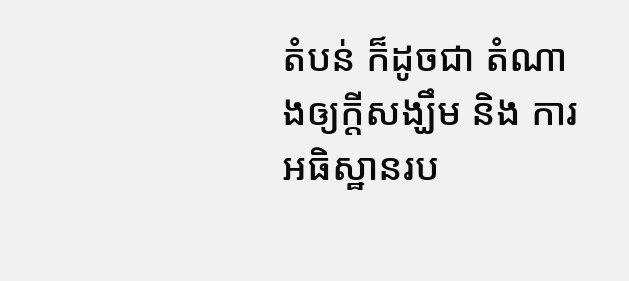តំបន់ ក៏ដូចជា តំណាងឲ្យក្តីសង្ឃឹម និង ការអធិស្ឋានរប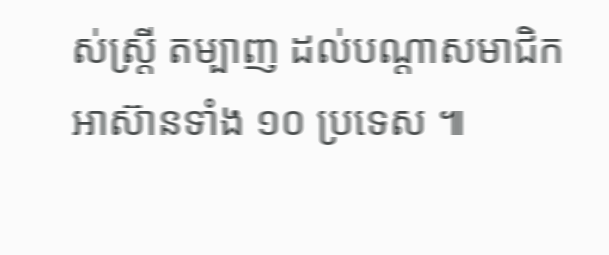ស់ស្ត្រី តម្បាញ ដល់បណ្តាសមាជិក អាស៊ានទាំង ១០ ប្រទេស ៕